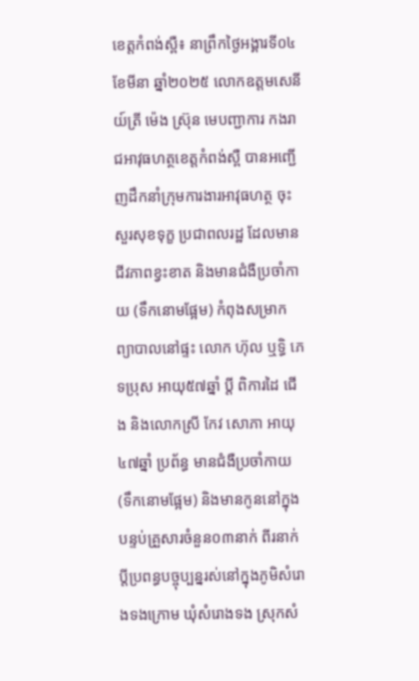ខេត្តកំពង់ស្ពឺ៖ នាព្រឹកថ្ងៃអង្គារទី០៤ ខែមីនា ឆ្នាំ២០២៥ លោកឧត្តមសេនីយ៍ត្រី ម៉េង ស្រ៊ុន មេបញ្ជាការ កងរាជអាវុធហត្ថខេត្តកំពង់ស្ពឺ បានអញ្ជើញដឹកនាំក្រុមការងារអាវុធហត្ថ ចុះសួរសុខទុក្ខ ប្រជាពលរដ្ឋ ដែលមានជីវភាពខ្វះខាត និងមានជំងឺប្រចាំកាយ (ទឹកនោមផ្អែម) កំពុងសម្រាកព្យាបាលនៅផ្ទះ លោក ហ៊ុល ឬទ្ធិ ភេទប្រុស អាយុ៥៧ឆ្នាំ ប្តី ពិការដៃ ជើង និងលោកស្រី កែវ សោភា អាយុ៤៧ឆ្នាំ ប្រព័ន្ធ មានជំងឺប្រចាំកាយ (ទឹកនោមផ្អែម) និងមានកូននៅក្នុងបន្ទប់គ្រួសារចំនួន០៣នាក់ ពីរនាក់ប្ដីប្រពន្ធបច្ចុប្បន្នរស់នៅក្នុងភូមិសំរោងទងក្រោម ឃុំសំរោងទង ស្រុកសំ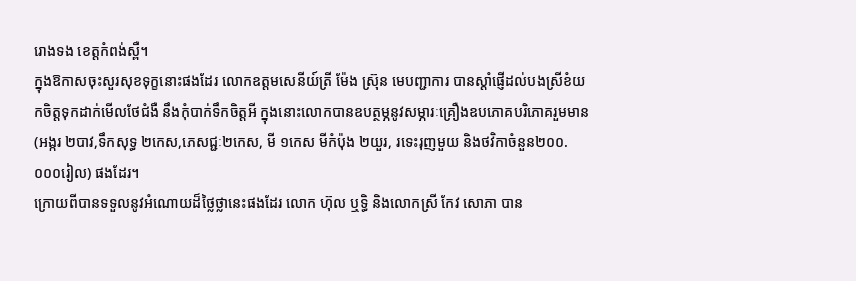រោងទង ខេត្តកំពង់ស្ពឺ។
ក្នុងឱកាសចុះសួរសុខទុក្ខនោះផងដែរ លោកឧត្តមសេនីយ៍ត្រី ម៉ែង ស៊្រុន មេបញ្ជាការ បានស្ដាំផ្ញើដល់បងស្រីខំយកចិត្តទុកដាក់មើលថែជំងឺ នឹងកុំបាក់ទឹកចិត្តអី ក្នុងនោះលោកបានឧបត្ថម្ភនូវសម្ភារៈគ្រឿងឧបភោគបរិភោគរួមមាន (អង្ករ ២បាវ,ទឹកសុទ្ធ ២កេស,ភេសជ្ជៈ២កេស, មី ១កេស មីកំប៉ុង ២យួរ, រទេះរុញមួយ និងថវិកាចំនួន២០០.០០០រៀល) ផងដែរ។
ក្រោយពីបានទទួលនូវអំណោយដ៏ថ្លៃថ្លានេះផងដែរ លោក ហ៊ុល ឬទ្ធិ និងលោកស្រី កែវ សោភា បាន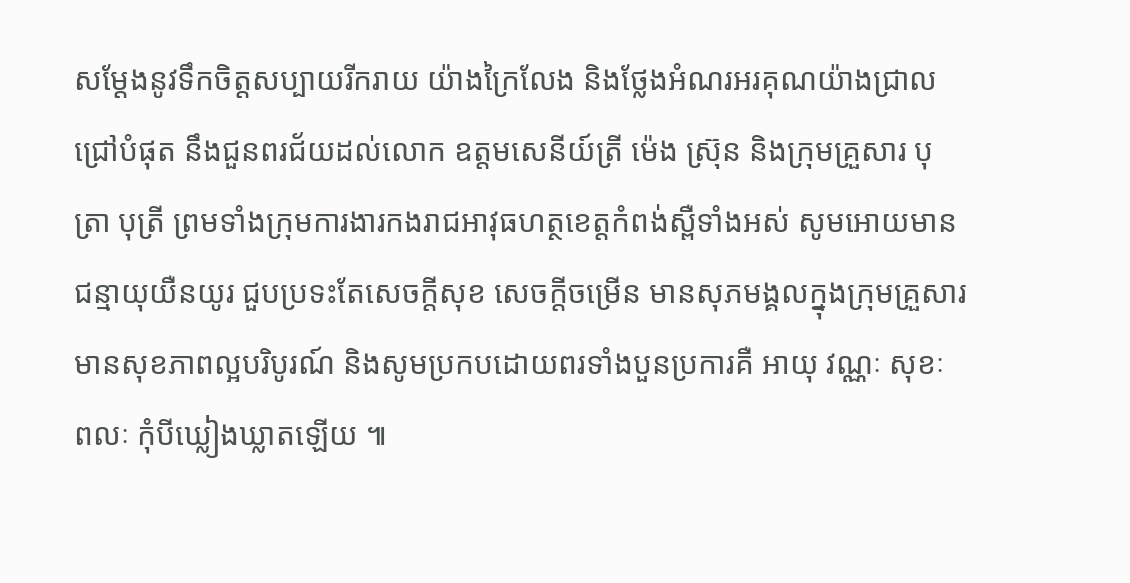សម្តែងនូវទឹកចិត្តសប្បាយរីករាយ យ៉ាងក្រៃលែង និងថ្លែងអំណរអរគុណយ៉ាងជ្រាលជ្រៅបំផុត នឹងជួនពរជ័យដល់លោក ឧត្តមសេនីយ៍ត្រី ម៉េង ស្រ៊ុន និងក្រុមគ្រួសារ បុត្រា បុត្រី ព្រមទាំងក្រុមការងារកងរាជអាវុធហត្ថខេត្តកំពង់ស្ពឺទាំងអស់ សូមអោយមានជន្មាយុយឺនយូរ ជួបប្រទះតែសេចក្តីសុខ សេចក្តីចម្រើន មានសុភមង្គលក្នុងក្រុមគ្រួសារ មានសុខភាពល្អបរិបូរណ៍ និងសូមប្រកបដោយពរទាំងបួនប្រការគឺ អាយុ វណ្ណៈ សុខៈ ពលៈ កុំបីឃ្លៀងឃ្លាតឡើយ ៕